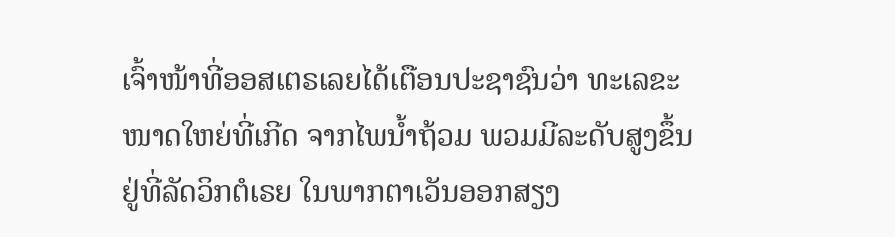ເຈົ້າໜ້າທີ່ອອສເຕຣເລຍໄດ້ເຕືອນປະຊາຊົນວ່າ ທະເລຂະ
ໜາດໃຫຍ່ທີ່ເກີດ ຈາກໄພນໍ້າຖ້ວມ ພວມມີລະດັບສູງຂຶ້ນ
ຢູ່ທີ່ລັດວິກຕໍເຣຍ ໃນພາກຕາເວັນອອກສຽງ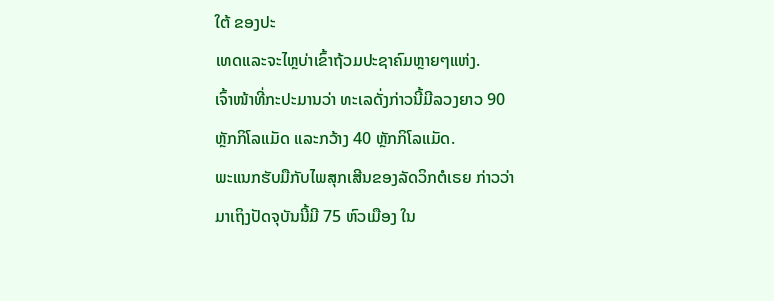ໃຕ້ ຂອງປະ
ເທດແລະຈະໄຫຼບ່າເຂົ້າຖ້ວມປະຊາຄົມຫຼາຍໆແຫ່ງ.
ເຈົ້າໜ້າທີ່ກະປະມານວ່າ ທະເລດັ່ງກ່າວນີ້ມີລວງຍາວ 90
ຫຼັກກິໂລແມັດ ແລະກວ້າງ 40 ຫຼັກກິໂລແມັດ.
ພະແນກຮັບມືກັບໄພສຸກເສີນຂອງລັດວິກຕໍເຣຍ ກ່າວວ່າ
ມາເຖິງປັດຈຸບັນນີ້ມີ 75 ຫົວເມືອງ ໃນ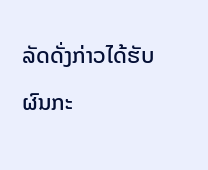ລັດດັ່ງກ່າວໄດ້ຮັບ
ຜົນກະ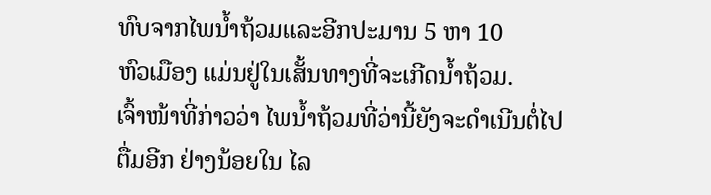ທົບຈາກໄພນໍ້າຖ້ວມແລະອີກປະມານ 5 ຫາ 10
ຫົວເມືອງ ແມ່ນຢູ່ໃນເສັ້ນທາງທີ່ຈະເກີດນໍ້າຖ້ວມ.
ເຈົ້າໜ້າທີ່ກ່າວວ່າ ໄພນໍ້າຖ້ວມທີ່ວ່ານີ້ຍັງຈະດຳເນີນຕໍ່ໄປຕື່ມອີກ ຢ່າງນ້ອຍໃນ ໄລ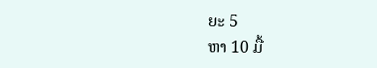ຍະ 5
ຫາ 10 ມື້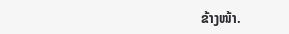ຂ້າງໜ້າ.